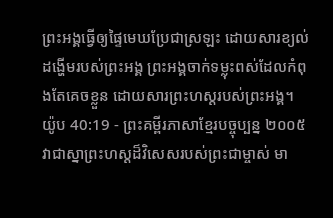ព្រះអង្គធ្វើឲ្យផ្ទៃមេឃប្រែជាស្រឡះ ដោយសារខ្យល់ដង្ហើមរបស់ព្រះអង្គ ព្រះអង្គចាក់ទម្លុះពស់ដែលកំពុងតែគេចខ្លួន ដោយសារព្រះហស្ដរបស់ព្រះអង្គ។
យ៉ូប 40:19 - ព្រះគម្ពីរភាសាខ្មែរបច្ចុប្បន្ន ២០០៥ វាជាស្នាព្រះហស្ដដ៏វិសេសរបស់ព្រះជាម្ចាស់ មា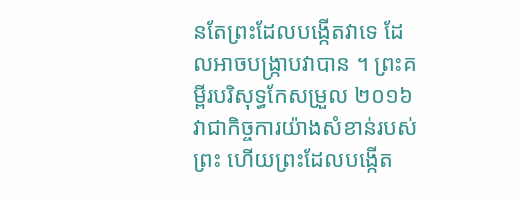នតែព្រះដែលបង្កើតវាទេ ដែលអាចបង្ក្រាបវាបាន ។ ព្រះគម្ពីរបរិសុទ្ធកែសម្រួល ២០១៦ វាជាកិច្ចការយ៉ាងសំខាន់របស់ព្រះ ហើយព្រះដែលបង្កើត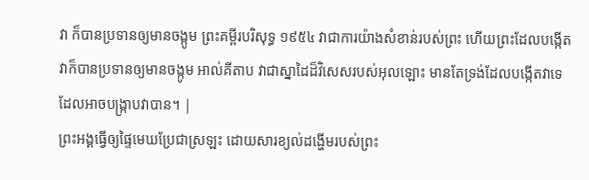វា ក៏បានប្រទានឲ្យមានចង្កូម ព្រះគម្ពីរបរិសុទ្ធ ១៩៥៤ វាជាការយ៉ាងសំខាន់របស់ព្រះ ហើយព្រះដែលបង្កើតវាក៏បានប្រទានឲ្យមានចង្កូម អាល់គីតាប វាជាស្នាដៃដ៏វិសេសរបស់អុលឡោះ មានតែទ្រង់ដែលបង្កើតវាទេ ដែលអាចបង្ក្រាបវាបាន។ |
ព្រះអង្គធ្វើឲ្យផ្ទៃមេឃប្រែជាស្រឡះ ដោយសារខ្យល់ដង្ហើមរបស់ព្រះ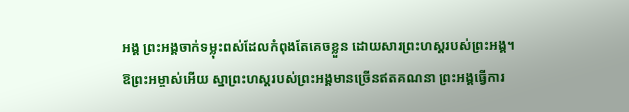អង្គ ព្រះអង្គចាក់ទម្លុះពស់ដែលកំពុងតែគេចខ្លួន ដោយសារព្រះហស្ដរបស់ព្រះអង្គ។
ឱព្រះអម្ចាស់អើយ ស្នាព្រះហស្ដរបស់ព្រះអង្គមានច្រើនឥតគណនា ព្រះអង្គធ្វើការ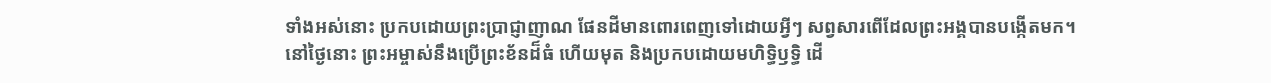ទាំងអស់នោះ ប្រកបដោយព្រះប្រាជ្ញាញាណ ផែនដីមានពោរពេញទៅដោយអ្វីៗ សព្វសារពើដែលព្រះអង្គបានបង្កើតមក។
នៅថ្ងៃនោះ ព្រះអម្ចាស់នឹងប្រើព្រះខ័នដ៏ធំ ហើយមុត និងប្រកបដោយមហិទ្ធិឫទ្ធិ ដើ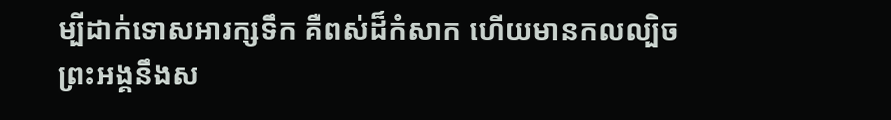ម្បីដាក់ទោសអារក្សទឹក គឺពស់ដ៏កំសាក ហើយមានកលល្បិច ព្រះអង្គនឹងស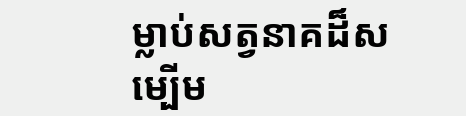ម្លាប់សត្វនាគដ៏សម្បើម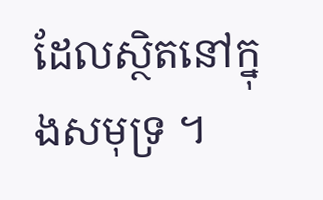ដែលស្ថិតនៅក្នុងសមុទ្រ ។